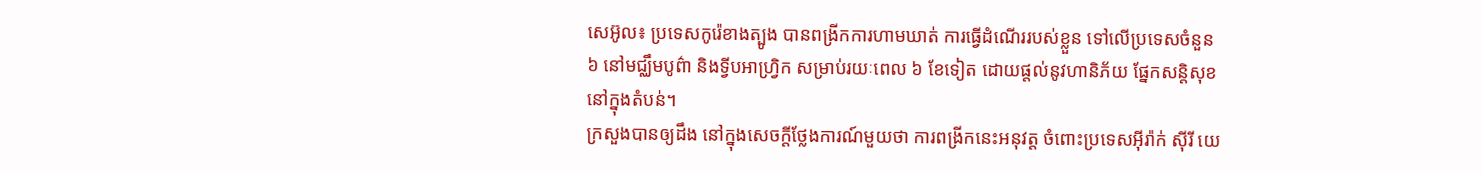សេអ៊ូល៖ ប្រទេសកូរ៉េខាងត្បូង បានពង្រីកការហាមឃាត់ ការធ្វើដំណើររបស់ខ្លួន ទៅលើប្រទេសចំនួន ៦ នៅមជ្ឈឹមបូព៌ា និងទ្វីបអាហ្រ្វិក សម្រាប់រយៈពេល ៦ ខែទៀត ដោយផ្តល់នូវហានិភ័យ ផ្នែកសន្តិសុខនៅក្នុងតំបន់។
ក្រសួងបានឲ្យដឹង នៅក្នុងសេចក្តីថ្លែងការណ៍មួយថា ការពង្រីកនេះអនុវត្ត ចំពោះប្រទេសអ៊ីរ៉ាក់ ស៊ីរី យេ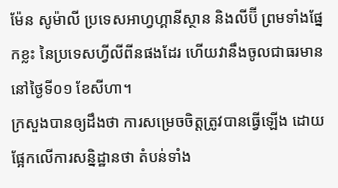ម៉ែន សូម៉ាលី ប្រទេសអាហ្វហ្គានីស្ថាន និងលីប៊ី ព្រមទាំងផ្នែកខ្លះ នៃប្រទេសហ្វីលីពីនផងដែរ ហើយវានឹងចូលជាធរមាន នៅថ្ងៃទី០១ ខែសីហា។
ក្រសួងបានឲ្យដឹងថា ការសម្រេចចិត្តត្រូវបានធ្វើឡើង ដោយផ្អែកលើការសន្និដ្ឋានថា តំបន់ទាំង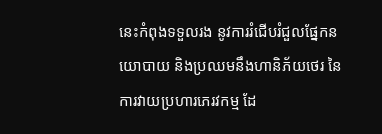នេះកំពុងទទួលរង នូវការរំជើបរំជួលផ្នែកនយោបាយ និងប្រឈមនឹងហានិភ័យថេរ នៃការវាយប្រហារភេរវកម្ម ដែ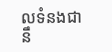លទំនងជានឹ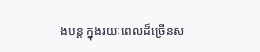ងបន្ត ក្នុងរយៈពេលដ៏ច្រើនស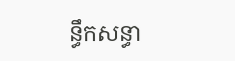ន្ធឹកសន្ធា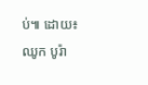ប់៕ ដោយ៖ ឈូក បូរ៉ា